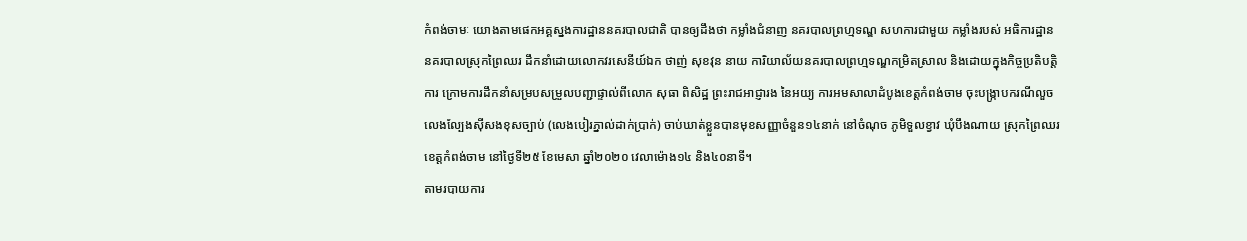កំពង់ចាមៈ យោងតាមផេកអគ្គស្នងការដ្ឋាននគរបាលជាតិ បានឲ្យដឹងថា កម្លាំងជំនាញ នគរបាលព្រហ្មទណ្ឌ សហការជាមួយ កម្លាំងរបស់ អធិការដ្ឋាននគរបាលស្រុកព្រៃឈរ ដឹកនាំដោយលោកវរសេនីយ៍ឯក ថាញ់ សុខវុន នាយ ការិយាល័យនគរបាលព្រហ្មទណ្ឌកម្រិតស្រាល និងដោយក្នុងកិច្ចប្រតិបត្តិការ ក្រោមការដឹកនាំសម្របសម្រួលបញ្ជាផ្ទាល់ពីលោក សុធា ពិសិដ្ឋ ព្រះរាជអាជ្ញារង នៃអយ្យ ការអមសាលាដំបូងខេត្តកំពង់ចាម ចុះបង្ក្រាបករណីលួចលេងល្បែងស៊ីសងខុសច្បាប់ (លេងបៀរភ្នាល់ដាក់ប្រាក់) ចាប់ឃាត់ខ្លួនបានមុខសញ្ញាចំនួន១៤នាក់ នៅចំណុច ភូមិទួលខ្វាវ ឃុំបឹងណាយ ស្រុកព្រៃឈរ ខេត្តកំពង់ចាម នៅថ្ងៃទី២៥ ខែមេសា ឆ្នាំ២០២០ វេលាម៉ោង១៤ និង៤០នាទី។
តាមរបាយការ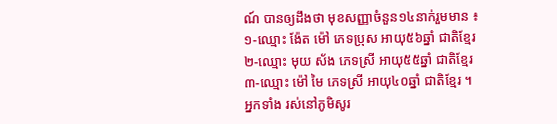ណ៍ បានឲ្យដឹងថា មុខសញ្ញាចំនួន១៤នាក់រួមមាន ៖
១-ឈ្មោះ ង៉ែត ម៉ៅ ភេទប្រុស អាយុ៥៦ឆ្នាំ ជាតិខ្មែរ
២-ឈ្មោះ មុយ ស័ង ភេទស្រី អាយុ៥៥ឆ្នាំ ជាតិខ្មែរ
៣-ឈ្មោះ ម៉ៅ មៃ ភេទស្រី អាយុ៤០ឆ្នាំ ជាតិខ្មែរ ។
អ្នកទាំង រស់នៅភូមិសូរ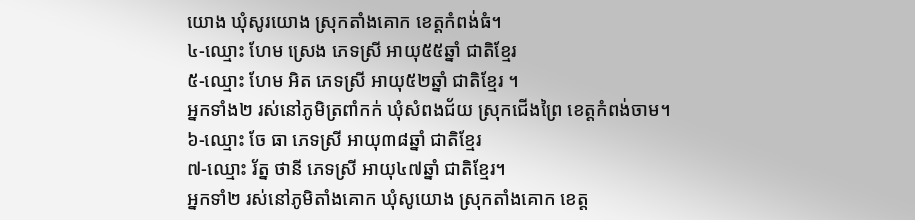យោង ឃុំសូរយោង ស្រុកតាំងគោក ខេត្តកំពង់ធំ។
៤-ឈ្មោះ ហែម ស្រេង ភេទស្រី អាយុ៥៥ឆ្នាំ ជាតិខ្មែរ
៥-ឈ្មោះ ហែម អិត ភេទស្រី អាយុ៥២ឆ្នាំ ជាតិខ្មែរ ។
អ្នកទាំង២ រស់នៅភូមិត្រពាំកក់ ឃុំសំពងជ័យ ស្រុកជើងព្រៃ ខេត្តកំពង់ចាម។
៦-ឈ្មោះ ចែ ធា ភេទស្រី អាយុ៣៨ឆ្នាំ ជាតិខ្មែរ
៧-ឈ្មោះ រ័ត្ន ថានី ភេទស្រី អាយុ៤៧ឆ្នាំ ជាតិខ្មែរ។
អ្នកទាំ២ រស់នៅភូមិតាំងគោក ឃុំសូយោង ស្រុកតាំងគោក ខេត្ត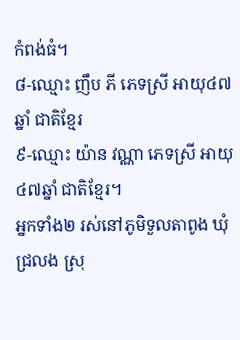កំពង់ធំ។
៨-ឈ្មោះ ញឹប ភី ភេទស្រី អាយុ៤៧ឆ្នាំ ជាតិខ្មែរ
៩-ឈ្មោះ យ៉ាន វណ្ណា ភេទស្រី អាយុ៤៧ឆ្នាំ ជាតិខ្មែរ។
អ្នកទាំង២ រស់នៅភូមិទួលតាពូង ឃុំជ្រលង ស្រុ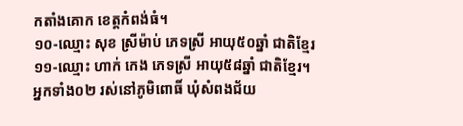កតាំងគោក ខេត្តកំពង់ធំ។
១០-ឈ្មោះ សុខ ស្រីម៉ាប់ ភេទស្រី អាយុ៥០ឆ្នាំ ជាតិខ្មែរ
១១-ឈ្មោះ ហាក់ កេង ភេទស្រី អាយុ៥៨ឆ្នាំ ជាតិខ្មែរ។
អ្នកទាំង០២ រស់នៅភូមិពោធិ៍ ឃុំសំពងជ័យ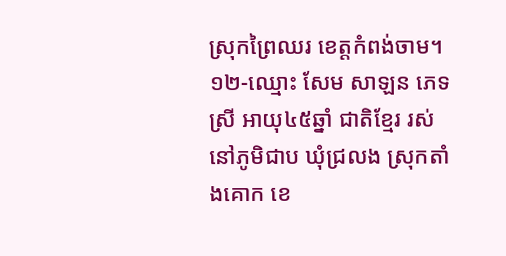ស្រុកព្រៃឈរ ខេត្តកំពង់ចាម។
១២-ឈ្មោះ សែម សាឡន ភេទស្រី អាយុ៤៥ឆ្នាំ ជាតិខ្មែរ រស់នៅភូមិជាប ឃុំជ្រលង ស្រុកតាំងគោក ខេ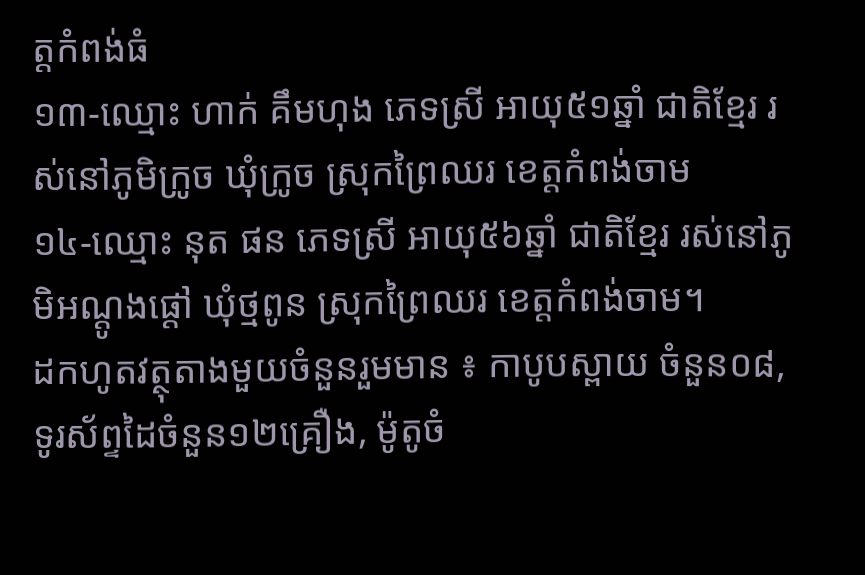ត្តកំពង់ធំ
១៣-ឈ្មោះ ហាក់ គឹមហុង ភេទស្រី អាយុ៥១ឆ្នាំ ជាតិខ្មែរ រស់នៅភូមិក្រូច ឃុំក្រូច ស្រុកព្រៃឈរ ខេត្តកំពង់ចាម
១៤-ឈ្មោះ នុត ផន ភេទស្រី អាយុ៥៦ឆ្នាំ ជាតិខ្មែរ រស់នៅភូមិអណ្ដូងផ្ដៅ ឃុំថ្មពូន ស្រុកព្រៃឈរ ខេត្តកំពង់ចាម។
ដកហូតវត្ថុតាងមួយចំនួនរួមមាន ៖ កាបូបស្ពាយ ចំនួន០៨, ទូរស័ព្ទដៃចំនួន១២គ្រឿង, ម៉ូតូចំ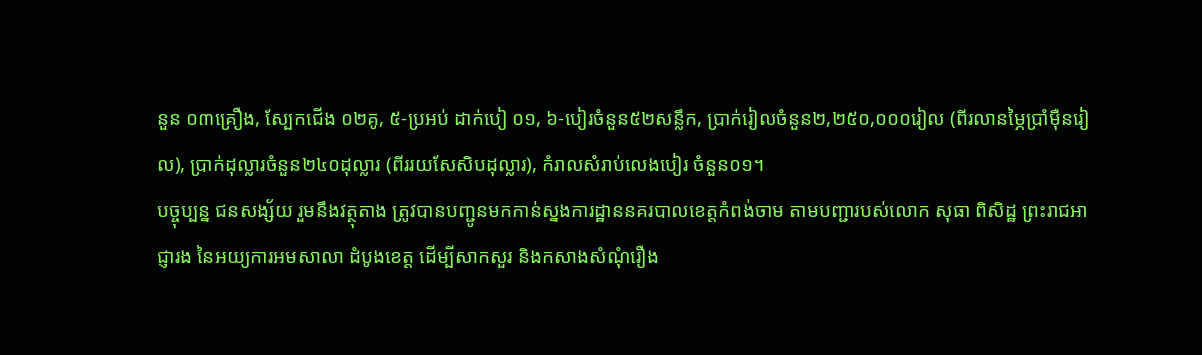នួន ០៣គ្រឿង, ស្បែកជើង ០២គូ, ៥-ប្រអប់ ដាក់បៀ ០១, ៦-បៀរចំនួន៥២សន្លឹក, ប្រាក់រៀលចំនួន២,២៥០,០០០រៀល (ពីរលានម្ភៃប្រាំម៉ឺនរៀល), ប្រាក់ដុល្លារចំនួន២៤០ដុល្លារ (ពីររយសែសិបដុល្លារ), កំរាលសំរាប់លេងបៀរ ចំនួន០១។
បច្ចុប្បន្ន ជនសង្ស័យ រួមនឹងវត្ថុតាង ត្រូវបានបញ្ជូនមកកាន់ស្នងការដ្ឋាននគរបាលខេត្តកំពង់ចាម តាមបញ្ជារបស់លោក សុធា ពិសិដ្ឋ ព្រះរាជអាជ្ញារង នៃអយ្យការអមសាលា ដំបូងខេត្ត ដើម្បីសាកសួរ និងកសាងសំណុំរឿង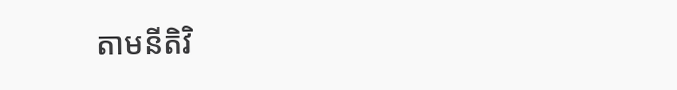តាមនីតិវិ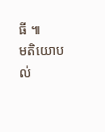ធី ៕
មតិយោបល់